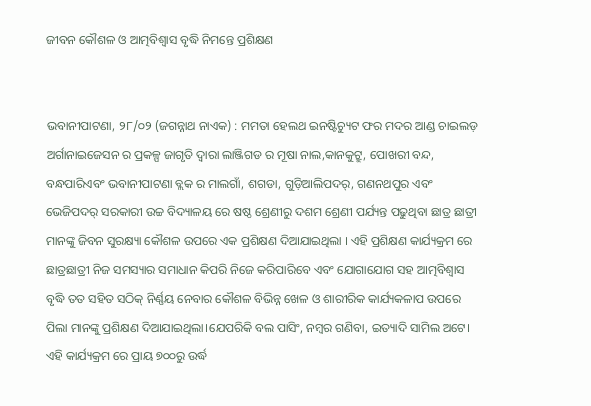ଜୀବନ କୌଶଳ ଓ ଆତ୍ମବିଶ୍ୱାସ ବୃଦ୍ଧି ନିମନ୍ତେ ପ୍ରଶିକ୍ଷଣ


ଭବାନୀପାଟଣା, ୨୮/୦୨ (ଜଗନ୍ନାଥ ନାଏକ) : ମମତା ହେଲଥ ଇନଷ୍ଟିଚ୍ୟୁଟ ଫର ମଦର ଆଣ୍ଡ ଚାଇଲଡ଼ ଅର୍ଗାନାଇଜେସନ ର ପ୍ରକଳ୍ପ ଜାଗୃତି ଦ୍ଵାରା ଲାଞ୍ଜିଗଡ ର ମୂଷା ନାଲ,କାନକୁଟ୍ରୁ, ପୋଖରୀ ବନ୍ଦ, ବନ୍ଧପାରିଏବଂ ଭବାନୀପାଟଣା ବ୍ଲକ ର ମାଲଗାଁ, ଶଗଡା, ଗୁଡ଼ିଆଲିପଦର୍, ଗଣନଥପୁର ଏବଂ ଭେଜିପଦର୍ ସରକାରୀ ଉଚ୍ଚ ବିଦ୍ୟାଳୟ ରେ ଷଷ୍ଠ ଶ୍ରେଣୀରୁ ଦଶମ ଶ୍ରେଣୀ ପର୍ଯ୍ୟନ୍ତ ପଢୁଥିବା ଛାତ୍ର ଛାତ୍ରୀ ମାନଙ୍କୁ ଜିବନ ସୁରକ୍ଷ୍ୟା କୌଶଳ ଉପରେ ଏକ ପ୍ରଶିକ୍ଷଣ ଦିଆଯାଇଥିଲା । ଏହି ପ୍ରଶିକ୍ଷଣ କାର୍ଯ୍ୟକ୍ରମ ରେ ଛାତ୍ରଛାତ୍ରୀ ନିଜ ସମସ୍ୟାର ସମାଧାନ କିପରି ନିଜେ କରିପାରିବେ ଏବଂ ଯୋଗାଯୋଗ ସହ ଆତ୍ମବିଶ୍ବାସ ବୃଦ୍ଧି ତତ ସହିତ ସଠିକ୍ ନିର୍ଣ୍ଣୟ ନେବାର କୌଶଳ ବିଭିନ୍ନ ଖେଳ ଓ ଶାରୀରିକ କାର୍ଯ୍ୟକଳାପ ଉପରେ ପିଲା ମାନଙ୍କୁ ପ୍ରଶିକ୍ଷଣ ଦିଆଯାଇଥିଲା।ଯେପରିକି ବଲ ପାସିଂ, ନମ୍ବର ଗଣିବା, ଇତ୍ୟାଦି ସାମିଲ ଅଟେ। ଏହି କାର୍ଯ୍ୟକ୍ରମ ରେ ପ୍ରାୟ ୭୦୦ରୁ ଉର୍ଦ୍ଧ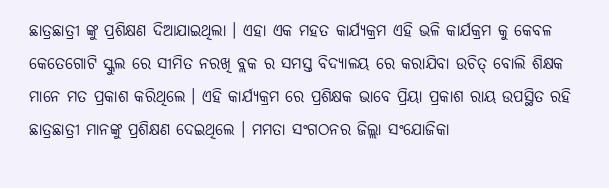ଛାତ୍ରଛାତ୍ରୀ ଙ୍କୁ ପ୍ରଶିକ୍ଷଣ ଦିଆଯାଇଥିଲା । ଏହା ଏକ ମହତ କାର୍ଯ୍ୟକ୍ରମ ଏହି ଭଳି କାର୍ଯକ୍ରମ କୁ କେବଳ କେତେଗୋଟି ସ୍କୁଲ ରେ ସୀମିତ ନରଖି ବ୍ଲକ ର ସମସ୍ତ ବିଦ୍ୟାଳୟ ରେ କରାଯିବା ଉଚିତ୍ ବୋଲି ଶିକ୍ଷକ ମାନେ ମତ ପ୍ରକାଶ କରିଥିଲେ । ଏହି କାର୍ଯ୍ୟକ୍ରମ ରେ ପ୍ରଶିକ୍ଷକ ଭାବେ ପ୍ରିୟା ପ୍ରକାଶ ରାୟ ଉପସ୍ଥିତ ରହି ଛାତ୍ରଛାତ୍ରୀ ମାନଙ୍କୁ ପ୍ରଶିକ୍ଷଣ ଦେଇଥିଲେ । ମମତା ସଂଗଠନର ଜିଲ୍ଲା ସଂଯୋଜିକା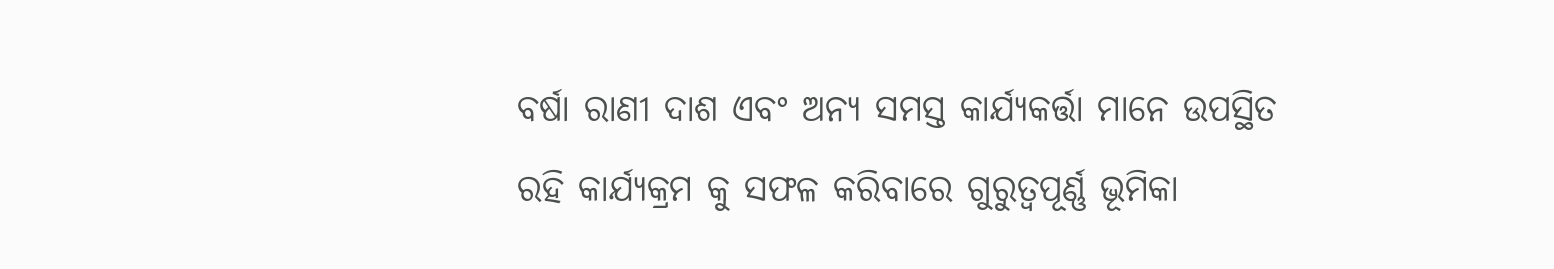ବର୍ଷା ରାଣୀ ଦାଶ ଏବଂ ଅନ୍ୟ ସମସ୍ତ କାର୍ଯ୍ୟକର୍ତ୍ତା ମାନେ ଉପସ୍ଥିତ ରହି କାର୍ଯ୍ୟକ୍ରମ କୁ ସଫଳ କରିବାରେ ଗୁରୁତ୍ୱପୂର୍ଣ୍ଣ ଭୂମିକା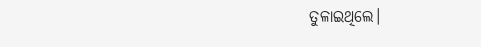ତୁଳାଇଥିଲେ।